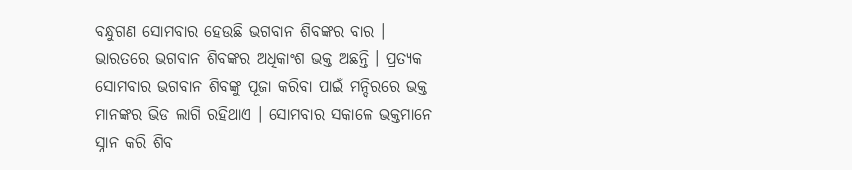ବନ୍ଧୁଗଣ ସୋମବାର ହେଉଛି ଭଗବାନ ଶିବଙ୍କର ବାର । ଭାରତରେ ଭଗବାନ ଶିବଙ୍କର ଅଧିକାଂଶ ଭକ୍ତ ଅଛନ୍ତି । ପ୍ରତ୍ୟକ ସୋମବାର ଭଗବାନ ଶିବଙ୍କୁ ପୂଜା କରିବା ପାଇଁ ମନ୍ଦିରରେ ଭକ୍ତ ମାନଙ୍କର ଭିଡ ଲାଗି ରହିଥାଏ । ସୋମବାର ସକାଳେ ଭକ୍ତମାନେ ସ୍ନାନ କରି ଶିବ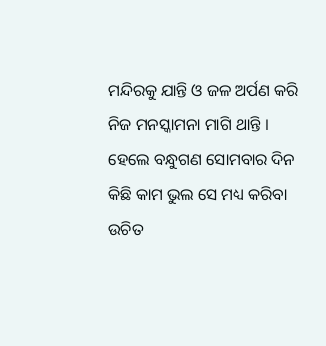ମନ୍ଦିରକୁ ଯାନ୍ତି ଓ ଜଳ ଅର୍ପଣ କରି ନିଜ ମନସ୍କାମନା ମାଗି ଥାନ୍ତି । ହେଲେ ବନ୍ଧୁଗଣ ସୋମବାର ଦିନ କିଛି କାମ ଭୁଲ ସେ ମଧ୍ୟ କରିବା ଉଚିତ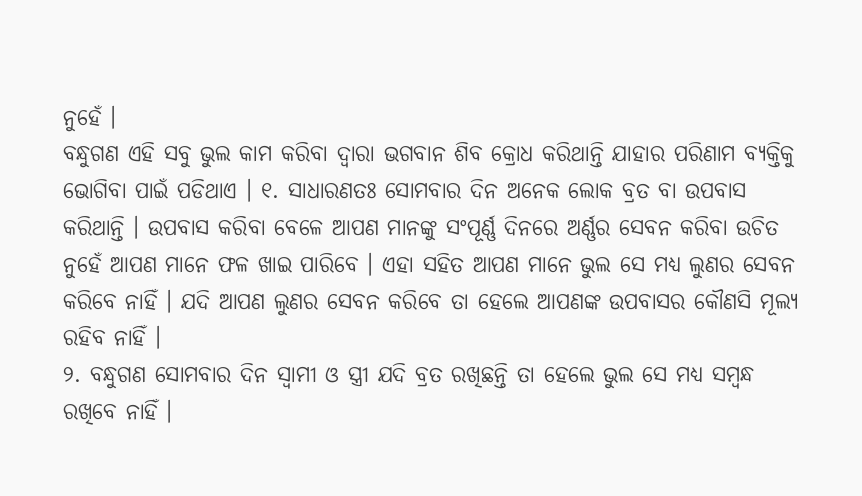ନୁହେଁ ।
ବନ୍ଧୁଗଣ ଏହି ସବୁ ଭୁଲ କାମ କରିବା ଦ୍ଵାରା ଭଗବାନ ଶିବ କ୍ରୋଧ କରିଥାନ୍ତି ଯାହାର ପରିଣାମ ବ୍ୟକ୍ତିକୁ ଭୋଗିବା ପାଇଁ ପଡିଥାଏ । ୧. ସାଧାରଣତଃ ସୋମବାର ଦିନ ଅନେକ ଲୋକ ବ୍ରତ ବା ଉପବାସ କରିଥାନ୍ତି । ଉପବାସ କରିବା ବେଳେ ଆପଣ ମାନଙ୍କୁ ସଂପୂର୍ଣ୍ଣ ଦିନରେ ଅର୍ଣ୍ଣର ସେବନ କରିବା ଉଚିତ ନୁହେଁ ଆପଣ ମାନେ ଫଳ ଖାଇ ପାରିବେ । ଏହା ସହିତ ଆପଣ ମାନେ ଭୁଲ ସେ ମଧ୍ୟ ଲୁଣର ସେବନ କରିବେ ନାହିଁ । ଯଦି ଆପଣ ଲୁଣର ସେବନ କରିବେ ତା ହେଲେ ଆପଣଙ୍କ ଉପବାସର କୌଣସି ମୂଲ୍ୟ ରହିବ ନାହିଁ ।
୨. ବନ୍ଧୁଗଣ ସୋମବାର ଦିନ ସ୍ଵାମୀ ଓ ସ୍ତ୍ରୀ ଯଦି ବ୍ରତ ରଖିଛନ୍ତି ତା ହେଲେ ଭୁଲ ସେ ମଧ୍ୟ ସମ୍ବନ୍ଧ ରଖିବେ ନାହିଁ ।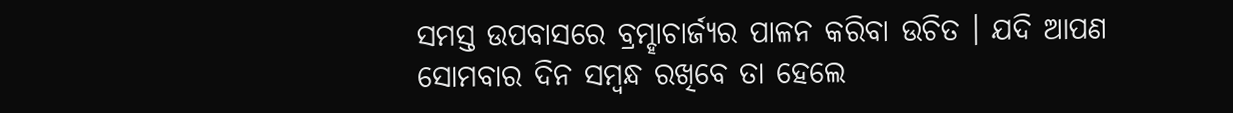ସମସ୍ତ ଉପବାସରେ ବ୍ରମ୍ହାଚାର୍ଜ୍ୟର ପାଳନ କରିବା ଉଚିତ । ଯଦି ଆପଣ ସୋମବାର ଦିନ ସମ୍ବନ୍ଧ ରଖିବେ ତା ହେଲେ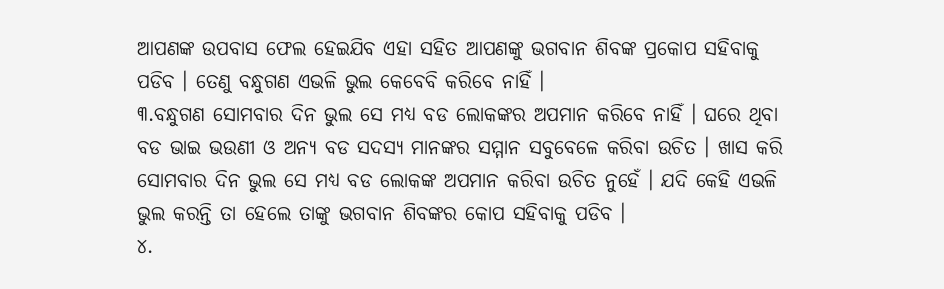ଆପଣଙ୍କ ଉପବାସ ଫେଲ ହେଇଯିବ ଏହା ସହିତ ଆପଣଙ୍କୁ ଭଗବାନ ଶିବଙ୍କ ପ୍ରକୋପ ସହିବାକୁ ପଡିବ । ତେଣୁ ବନ୍ଧୁଗଣ ଏଭଳି ଭୁଲ କେବେବି କରିବେ ନାହିଁ ।
୩.ବନ୍ଧୁଗଣ ସୋମବାର ଦିନ ଭୁଲ ସେ ମଧ୍ୟ ବଡ ଲୋକଙ୍କର ଅପମାନ କରିବେ ନାହିଁ । ଘରେ ଥିବା ବଡ ଭାଇ ଭଉଣୀ ଓ ଅନ୍ୟ ବଡ ସଦସ୍ୟ ମାନଙ୍କର ସମ୍ମାନ ସବୁବେଳେ କରିବା ଉଚିତ । ଖାସ କରି ସୋମବାର ଦିନ ଭୁଲ ସେ ମଧ୍ୟ ବଡ ଲୋକଙ୍କ ଅପମାନ କରିବା ଉଚିତ ନୁହେଁ । ଯଦି କେହି ଏଭଳି ଭୁଲ କରନ୍ତି ତା ହେଲେ ତାଙ୍କୁ ଭଗବାନ ଶିବଙ୍କର କୋପ ସହିବାକୁ ପଡିବ ।
୪.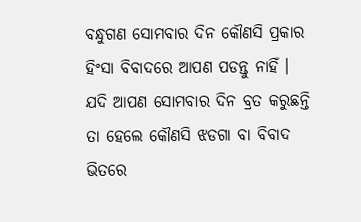ବନ୍ଧୁଗଣ ସୋମବାର ଦିନ କୌଣସି ପ୍ରକାର ହିଂସା ବିବାଦରେ ଆପଣ ପଡନ୍ତୁ ନାହିଁ । ଯଦି ଆପଣ ସୋମବାର ଦିନ ବ୍ରତ କରୁଛନ୍ତି ତା ହେଲେ କୌଣସି ଝଡଗା ବା ବିବାଦ ଭିତରେ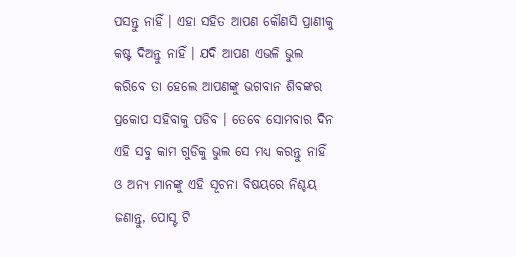ପସନ୍ତୁ ନାହିଁ । ଏହା ସହିତ ଆପଣ କୌଣସି ପ୍ରାଣୀକୁ କଷ୍ଟ ଦିଅନ୍ତୁ ନାହିଁ । ଯଦି ଆପଣ ଏଭଳି ଭୁଲ କରିବେ ତା ହେଲେ ଆପଣଙ୍କୁ ଭଗବାନ ଶିବଙ୍କର ପ୍ରକୋପ ସହିବାକୁ ପଡିବ । ତେବେ ସୋମବାର ଦିନ ଏହି ସବୁ କାମ ଗୁଡିକୁ ଭୁଲ ସେ ମଧ୍ୟ କରନ୍ତୁ ନାହିଁ ଓ ଅନ୍ୟ ମାନଙ୍କୁ ଏହି ସୂଚନା ବିଷୟରେ ନିଶ୍ଚୟ ଜଣାନ୍ତୁ, ପୋସ୍ଟ ଟି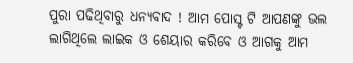ପୁରା ପଢିଥିବାରୁ ଧନ୍ୟବାଦ ! ଆମ ପୋସ୍ଟ ଟି ଆପଣଙ୍କୁ ଭଲ ଲାଗିଥିଲେ ଲାଇକ ଓ ଶେୟାର କରିବେ ଓ ଆଗକୁ ଆମ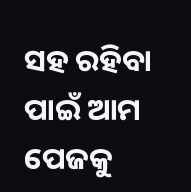ସହ ରହିବା ପାଇଁ ଆମ ପେଜକୁ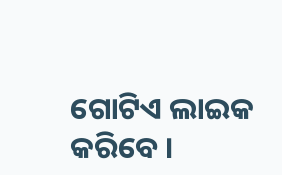ଗୋଟିଏ ଲାଇକ କରିବେ ।